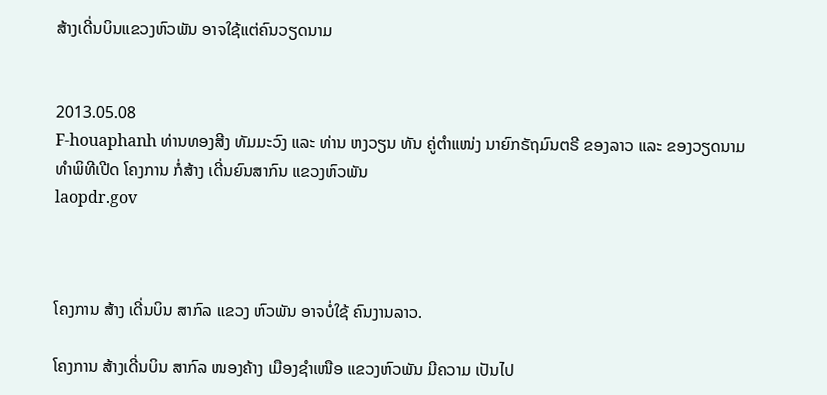ສ້າງເດີ່ນບິນແຂວງຫົວພັນ ອາຈໃຊ້ແຕ່ຄົນວຽດນາມ


2013.05.08
F-houaphanh ທ່ານທອງສີງ ທັມມະວົງ ແລະ ທ່ານ ຫງວຽນ ທັນ ຄູ່ຕໍາແໜ່ງ ນາຍົກຣັຖມົນຕຣີ ຂອງລາວ ແລະ ຂອງວຽດນາມ ທໍາພິທີເປີດ ໂຄງການ ກໍ່ສ້າງ ເດີ່ນຍົນສາກົນ ແຂວງຫົວພັນ
laopdr.gov



ໂຄງການ ສ້າງ ເດີ່ນບິນ ສາກົລ ແຂວງ ຫົວພັນ ອາຈບໍ່ໃຊ້ ຄົນງານລາວ.

ໂຄງການ ສ້າງເດີ່ນບິນ ສາກົລ ໜອງຄ້າງ ເມືອງຊໍາເໜືອ ແຂວງຫົວພັນ ມີຄວາມ ເປັນໄປ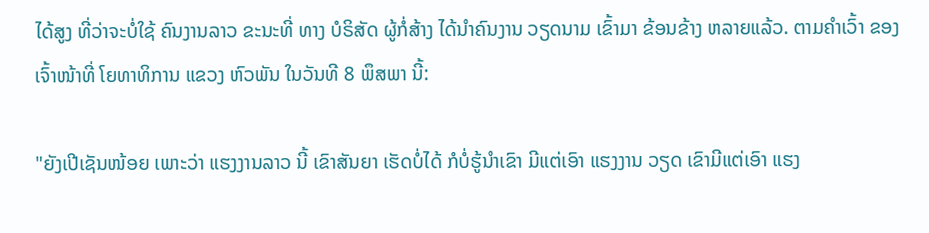ໄດ້ສູງ ທີ່ວ່າຈະບໍ່ໃຊ້ ຄົນງານລາວ ຂະນະທີ່ ທາງ ບໍຣິສັດ ຜູ້ກໍ່ສ້າງ ໄດ້ນໍາຄົນງານ ວຽດນາມ ເຂົ້າມາ ຂ້ອນຂ້າງ ຫລາຍແລ້ວ. ຕາມຄໍາເວົ້າ ຂອງ ເຈົ້າໜ້າທີ່ ໂຍທາທິການ ແຂວງ ຫົວພັນ ໃນວັນທີ 8 ພຶສພາ ນີ້:

"ຍັງເປີເຊັນໜ້ອຍ ເພາະວ່າ ແຮງງານລາວ ນີ້ ເຂົາສັນຍາ ເຮັດບໍ່ໄດ້ ກໍບໍ່ຮູ້ນໍາເຂົາ ມີແຕ່ເອົາ ແຮງງານ ວຽດ ເຂົາມີແຕ່ເອົາ ແຮງ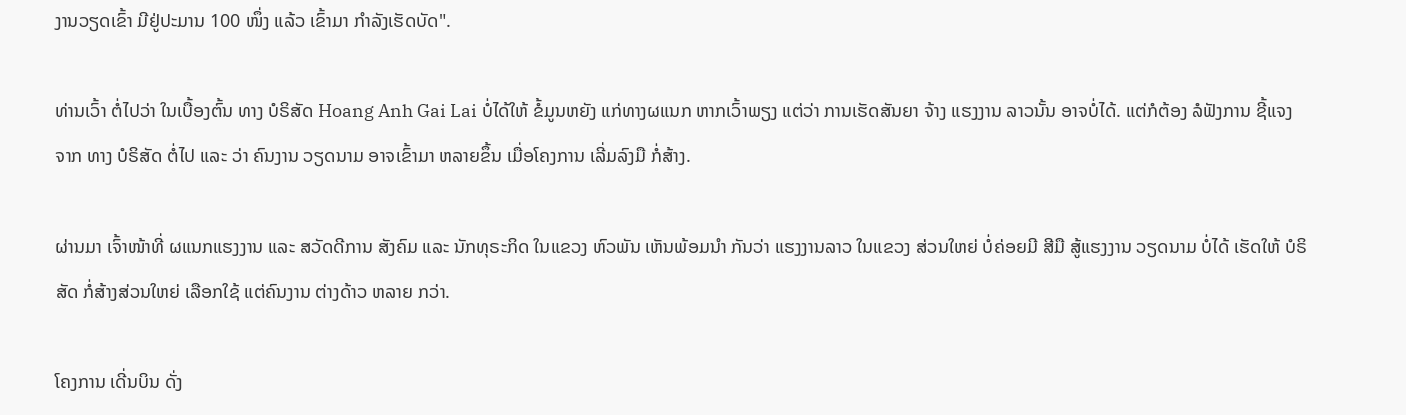ງານວຽດເຂົ້າ ມີຢູ່ປະມານ 100 ໜຶ່ງ ແລ້ວ ເຂົ້າມາ ກໍາລັງເຮັດບັດ".

ທ່ານເວົ້າ ຕໍ່ໄປວ່າ ໃນເບື້ອງຕົ້ນ ທາງ ບໍຣິສັດ Hoang Anh Gai Lai ບໍ່ໄດ້ໃຫ້ ຂໍ້ມູນຫຍັງ ແກ່ທາງຜແນກ ຫາກເວົ້າພຽງ ແຕ່ວ່າ ການເຮັດສັນຍາ ຈ້າງ ແຮງງານ ລາວນັ້ນ ອາຈບໍ່ໄດ້. ແຕ່ກໍຕ້ອງ ລໍຟັງການ ຊີ້ແຈງຈາກ ທາງ ບໍຣິສັດ ຕໍ່ໄປ ແລະ ວ່າ ຄົນງານ ວຽດນາມ ອາຈເຂົ້າມາ ຫລາຍຂຶ້ນ ເມື່ອໂຄງການ ເລີ່ມລົງມື ກໍ່ສ້າງ.

ຜ່ານມາ ເຈົ້າໜ້າທີ່ ຜແນກແຮງງານ ແລະ ສວັດດີການ ສັງຄົມ ແລະ ນັກທຸຣະກິດ ໃນແຂວງ ຫົວພັນ ເຫັນພ້ອມນໍາ ກັນວ່າ ແຮງງານລາວ ໃນແຂວງ ສ່ວນໃຫຍ່ ບໍ່ຄ່ອຍມີ ສີມື ສູ້ແຮງງານ ວຽດນາມ ບໍ່ໄດ້ ເຮັດໃຫ້ ບໍຣິສັດ ກໍ່ສ້າງສ່ວນໃຫຍ່ ເລືອກໃຊ້ ແຕ່ຄົນງານ ຕ່າງດ້າວ ຫລາຍ ກວ່າ.

ໂຄງການ ເດີ່ນບິນ ດັ່ງ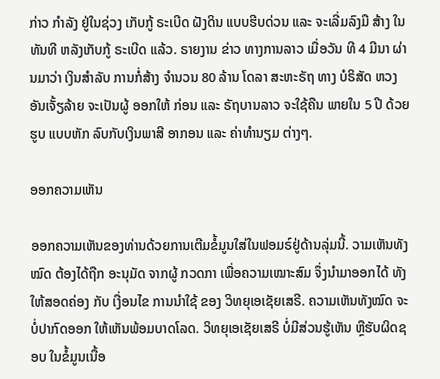ກ່າວ ກໍາລັງ ຢູ່ໃນຊ່ວງ ເກັບກູ້ ຣະເບີດ ຝັງດິນ ແບບຮີບດ່ວນ ແລະ ຈະເລີ່ມລົງມື ສ້າງ ໃນທັນທີ ຫລັງເກັບກູ້ ຣະເບີດ ແລ້ວ. ຣາຍງານ ຂ່າວ ທາງການລາວ ເມື່ອວັນ ທີ 4 ມີນາ ຜ່ານມາວ່າ ເງິນສໍາລັບ ການກໍ່ສ້າງ ຈໍານວນ 80 ລ້ານ ໂດລາ ສະຫະຣັຖ ທາງ ບໍຣິສັດ ຫວງອັນເຈັ້ຽລ້າຍ ຈະເປັນຜູ້ ອອກໃຫ້ ກ່ອນ ແລະ ຣັຖບານລາວ ຈະໃຊ້ຄືນ ພາຍໃນ 5 ປີ ດ້ວຍຮູບ ແບບຫັກ ລົບກັບເງິນພາສີ ອາກອນ ແລະ ຄ່າທໍານຽມ ຕ່າງໆ.

ອອກຄວາມເຫັນ

ອອກຄວາມເຫັນຂອງທ່ານດ້ວຍການເຕີມຂໍ້ມູນໃສ່ໃນຟອມຣ໌ຢູ່ດ້ານລຸ່ມນີ້. ວາມເຫັນທັງໝົດ ຕ້ອງໄດ້ຖືກ ອະນຸມັດ ຈາກຜູ້ ກວດກາ ເພື່ອຄວາມເໝາະສົມ ຈຶ່ງນໍາມາອອກໄດ້ ທັງໃຫ້ສອດຄ່ອງ ກັບ ເງື່ອນໄຂ ການນຳໃຊ້ ຂອງ ວິທຍຸເອເຊັຍເສຣີ. ຄວາມເຫັນທັງໝົດ ຈະບໍ່ປາກົດອອກ ໃຫ້ເຫັນພ້ອມບາດໂລດ. ວິທຍຸເອເຊັຍເສຣີ ບໍ່ມີສ່ວນຮູ້ເຫັນ ຫຼືຮັບຜິດຊອບ ໃນຂໍ້ມູນເນື້ອ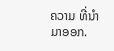ຄວາມ ທີ່ນໍາມາອອກ.